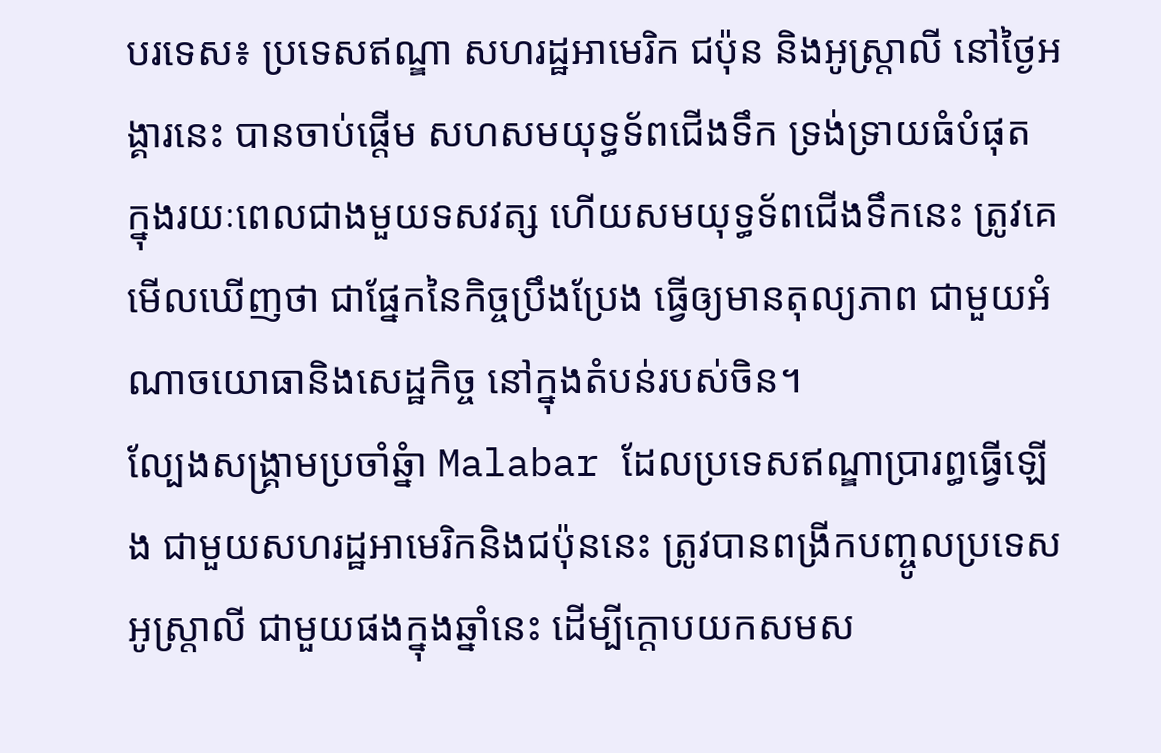បរទេស៖ ប្រទេសឥណ្ឌា សហរដ្ឋអាមេរិក ជប៉ុន និងអូស្ត្រាលី នៅថ្ងៃអង្គារនេះ បានចាប់ផ្តើម សហសមយុទ្ធទ័ពជើងទឹក ទ្រង់ទ្រាយធំបំផុត ក្នុងរយៈពេលជាងមួយទសវត្ស ហើយសមយុទ្ធទ័ពជើងទឹកនេះ ត្រូវគេមើលឃើញថា ជាផ្នែកនៃកិច្ចប្រឹងប្រែង ធ្វើឲ្យមានតុល្យភាព ជាមួយអំណាចយោធានិងសេដ្ឋកិច្ច នៅក្នុងតំបន់របស់ចិន។
ល្បែងសង្គ្រាមប្រចាំឆ្នំា Malabar ដែលប្រទេសឥណ្ឌាប្រារព្ធធ្វើឡើង ជាមួយសហរដ្ឋអាមេរិកនិងជប៉ុននេះ ត្រូវបានពង្រីកបញ្ចូលប្រទេសអូស្ត្រាលី ជាមួយផងក្នុងឆ្នាំនេះ ដើម្បីក្តោបយកសមស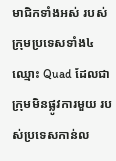មាជិកទាំងអស់ របស់ក្រុមប្រទេសទាំង៤ ឈ្មោះ Quad ដែលជាក្រុមមិនផ្លូវការមួយ របស់ប្រទេសកាន់ល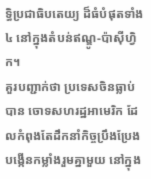ទ្ធិប្រជាធិបតេយ្យ ដ៏ធំបំផុតទាំង៤ នៅក្នុងតំបន់ឥណ្ឌូ-ប៉ាស៊ីហ្វិក។
គួរបញ្ជាក់ថា ប្រទេសចិនធ្លាប់បាន ចោទសហរដ្ឋអាមេរិក ដែលកំពុងតែដឹកនាំកិច្ចប្រឹងប្រែង បង្កើនកម្លាំងរួមគ្នាមួយ នៅក្នុង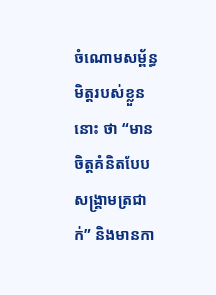ចំណោមសម្ព័ន្ធមិត្តរបស់ខ្លួននោះ ថា “មានចិត្តគំនិតបែបសង្គ្រាមត្រជាក់” និងមានកា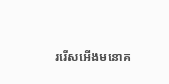ររើសអើងមនោគ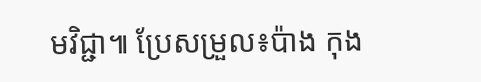មវិជ្ជា៕ ប្រែសម្រួល៖ប៉ាង កុង